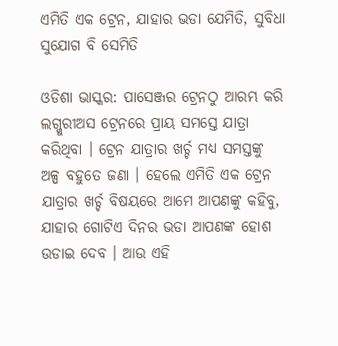ଏମିତି ଏକ ଟ୍ରେନ, ଯାହାର ଭଡା ଯେମିତି, ସୁବିଧା ସୁଯୋଗ ବି ସେମିତି

ଓଡିଶା ଭାସ୍କର: ପାସେଞ୍ଜର ଟ୍ରେନଠୁ ଆରମ୍ଭ କରି ଲଗ୍ଜୁରୀଅସ ଟ୍ରେନରେ ପ୍ରାୟ ସମସ୍ତେ ଯାତ୍ରା କରିଥିବା । ଟ୍ରେନ ଯାତ୍ରାର ଖର୍ଚ୍ଚ ମଧ୍ୟ ସମସ୍ତଙ୍କୁ ଅଳ୍ପ ବହୁତେ ଜଣା । ହେଲେ ଏମିତି ଏକ ଟ୍ରେନ ଯାତ୍ରାର ଖର୍ଚ୍ଚ ବିଷୟରେ ଆମେ ଆପଣଙ୍କୁ କହିବୁ, ଯାହାର ଗୋଟିଏ ଦିନର ଭଡା ଆପଣଙ୍କ ହୋଶ ଉଡାଇ ଦେବ । ଆଉ ଏହି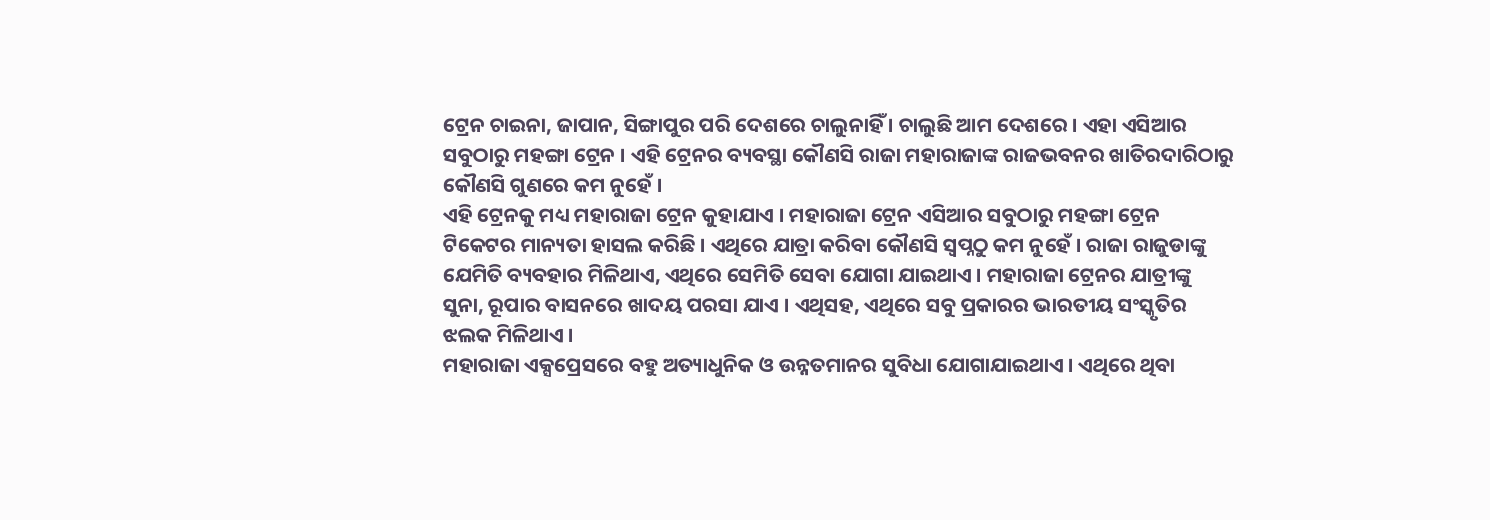ଟ୍ରେନ ଚାଇନା, ଜାପାନ, ସିଙ୍ଗାପୁର ପରି ଦେଶରେ ଚାଲୁନାହିଁ । ଚାଲୁଛି ଆମ ଦେଶରେ । ଏହା ଏସିଆର ସବୁଠାରୁ ମହଙ୍ଗା ଟ୍ରେନ । ଏହି ଟ୍ରେନର ବ୍ୟବସ୍ଥା କୌଣସି ରାଜା ମହାରାଜାଙ୍କ ରାଜଭବନର ଖାତିରଦାରିଠାରୁ କୌଣସି ଗୁଣରେ କମ ନୁହେଁ ।
ଏହି ଟ୍ରେନକୁ ମଧ୍ୟ ମହାରାଜା ଟ୍ରେନ କୁହାଯାଏ । ମହାରାଜା ଟ୍ରେନ ଏସିଆର ସବୁଠାରୁ ମହଙ୍ଗା ଟ୍ରେନ ଟିକେଟର ମାନ୍ୟତା ହାସଲ କରିଛି । ଏଥିରେ ଯାତ୍ରା କରିବା କୌଣସି ସ୍ୱପ୍ନଠୁ କମ ନୁହେଁ । ରାଜା ରାଜୁଡାଙ୍କୁ ଯେମିତି ବ୍ୟବହାର ମିଳିଥାଏ, ଏଥିରେ ସେମିତି ସେବା ଯୋଗା ଯାଇଥାଏ । ମହାରାଜା ଟ୍ରେନର ଯାତ୍ରୀଙ୍କୁ ସୁନା, ରୂପାର ବାସନରେ ଖାଦୟ ପରସା ଯାଏ । ଏଥିସହ, ଏଥିରେ ସବୁ ପ୍ରକାରର ଭାରତୀୟ ସଂସ୍କୃତିର ଝଲକ ମିଳିଥାଏ ।
ମହାରାଜା ଏକ୍ସପ୍ରେସରେ ବହୁ ଅତ୍ୟାଧୁନିକ ଓ ଉନ୍ନତମାନର ସୁବିଧା ଯୋଗାଯାଇଥାଏ । ଏଥିରେ ଥିବା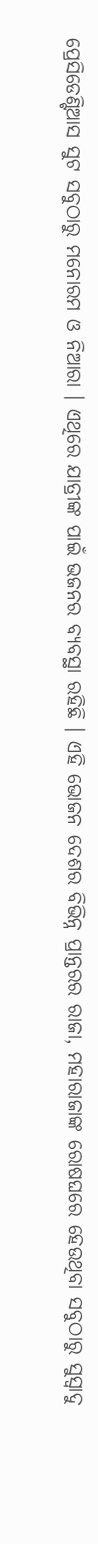ପ୍ରେସିଡେଣ୍ଟିଆସ ସୁଟ ସବୁଠାରୁ ମନୋରମ ଓ ନିଆରା । ଏଥିରେ ଯାତ୍ରୀଙ୍କ ପାଇଁ ଭଜନର ବ୍ୟବସ୍ଥା ରହିଛି । ଏହି ଭୋଜନ ଦେଶର ବିଭିନ୍ନ ପ୍ରାନ୍ତରର ରାଜା, ମହାରାଜାଙ୍କ ରୋଷଘରେ ହେଉଥିବା ସବୁଠାରୁ ସୁସ୍ୱାଦୁ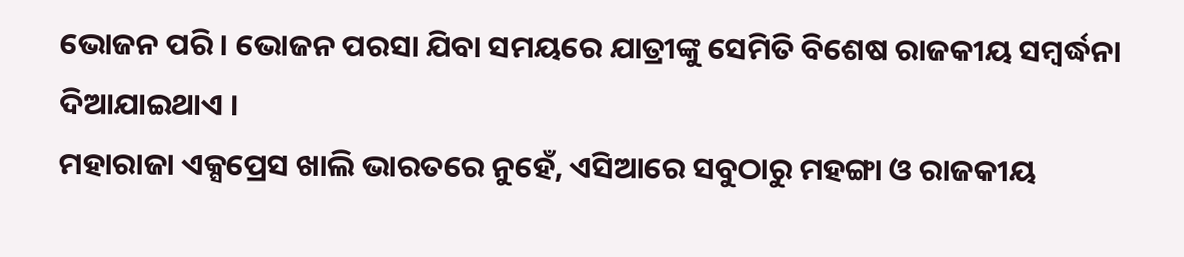ଭୋଜନ ପରି । ଭୋଜନ ପରସା ଯିବା ସମୟରେ ଯାତ୍ରୀଙ୍କୁ ସେମିତି ବିଶେଷ ରାଜକୀୟ ସମ୍ବର୍ଦ୍ଧନା ଦିଆଯାଇଥାଏ ।
ମହାରାଜା ଏକ୍ସପ୍ରେସ ଖାଲି ଭାରତରେ ନୁହେଁ, ଏସିଆରେ ସବୁଠାରୁ ମହଙ୍ଗା ଓ ରାଜକୀୟ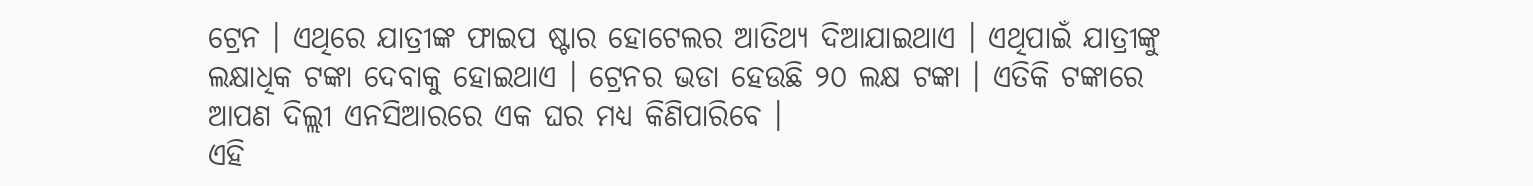ଟ୍ରେନ । ଏଥିରେ ଯାତ୍ରୀଙ୍କ ଫାଇପ ଷ୍ଟାର ହୋଟେଲର ଆତିଥ୍ୟ ଦିଆଯାଇଥାଏ । ଏଥିପାଇଁ ଯାତ୍ରୀଙ୍କୁ ଲକ୍ଷାଧିକ ଟଙ୍କା ଦେବାକୁ ହୋଇଥାଏ । ଟ୍ରେନର ଭଡା ହେଉଛି ୨୦ ଲକ୍ଷ ଟଙ୍କା । ଏତିକି ଟଙ୍କାରେ ଆପଣ ଦିଲ୍ଲୀ ଏନସିଆରରେ ଏକ ଘର ମଧ୍ୟ କିଣିପାରିବେ ।
ଏହି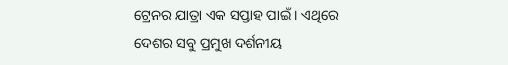ଟ୍ରେନର ଯାତ୍ରା ଏକ ସପ୍ତାହ ପାଇଁ । ଏଥିରେ ଦେଶର ସବୁ ପ୍ରମୁଖ ଦର୍ଶନୀୟ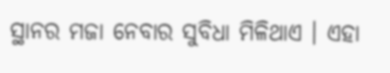ସ୍ଥାନର ମଜା ନେବାର ସୁବିଧା ମିଳିଥାଏ । ଏହା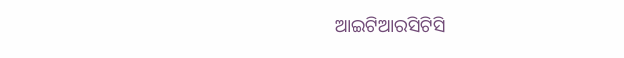ଆଇଟିଆରସିଟିସି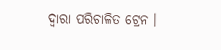ଦ୍ୱାରା ପରିଚାଳିତ ଟ୍ରେନ ।